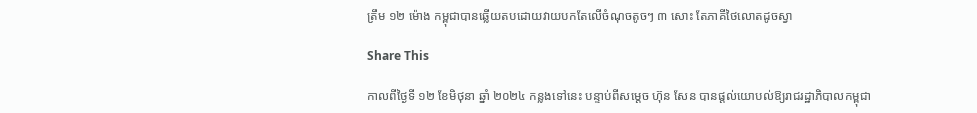ត្រឹម ១២ ម៉ោង កម្ពុជាបានឆ្លើយតបដោយវាយបកតែលើចំណុចតូចៗ ៣ សោះ តែភាគីថៃលោតដូចស្វា

Share This

កាលពីថ្ងៃទី ១២ ខែមិថុនា ឆ្នាំ ២០២៤ កន្លងទៅនេះ បន្ទាប់ពីសម្តេច ហ៊ុន សែន បានផ្តល់យោបល់ឱ្យរាជរដ្ឋាភិបាលកម្ពុជា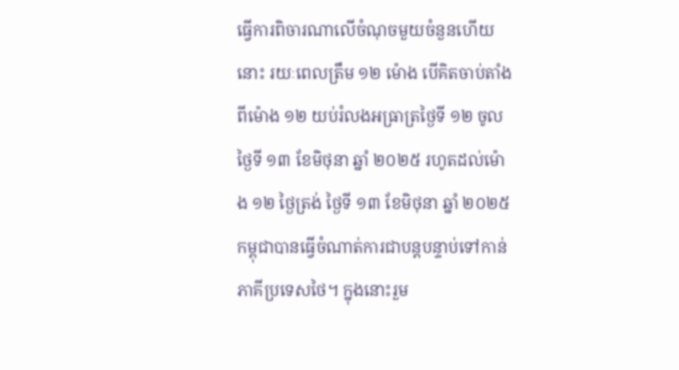ធ្វើការពិចារណាលើចំណុចមួយចំនួនហើយនោះ រយៈពេលត្រឹម ១២ ម៉ោង បើគិតចាប់តាំងពីម៉ោង ១២ យប់រំលងអធ្រាត្រថ្ងៃទី ១២ ចូលថ្ងៃទី ១៣ ខែមិថុនា ឆ្នាំ ២០២៥ រហូតដល់ម៉ោង ១២ ថ្ងៃត្រង់ ថ្ងៃទី ១៣ ខែមិថុនា ឆ្នាំ ២០២៥ កម្ពុជាបានធ្វើចំណាត់ការជាបន្តបន្ទាប់ទៅកាន់ភាគីប្រទេសថៃ។ ក្នុងនោះរួម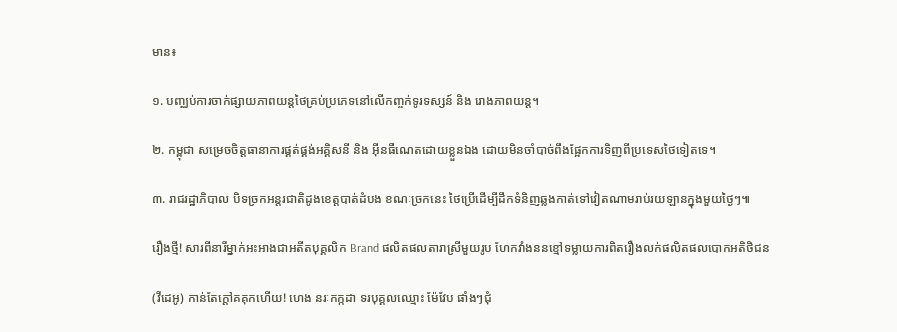មាន៖

១. បញ្ឈប់ការចាក់ផ្សាយភាពយន្តថៃគ្រប់ប្រភេទនៅលើកញ្ចក់ទូរទស្សន៍ និង រោងភាពយន្ត។

២. កម្ពុជា សម្រេចចិត្តធានាការផ្គត់ផ្គង់អគ្គិសនី និង អ៊ីនធឺណេតដោយខ្លួនឯង ដោយមិនចាំបាច់ពឹងផ្អែកការទិញពីប្រទេសថៃទៀតទេ។

៣. រាជរដ្ឋាភិបាល បិទច្រកអន្តរជាតិដូងខេត្តបាត់ដំបង ខណៈច្រកនេះ ថៃប្រើដើម្បីដឹកទំនិញឆ្លងកាត់ទៅវៀតណាមរាប់រយឡានក្នុងមួយថ្ងៃៗ៕

រឿងថ្មី! សារពីនារីម្នាក់អះអាងជាអតីតបុគ្គលិក Brand ផលិតផលតារាស្រីមួយរូប ហែកវាំងននខ្មៅទម្លាយការពិតរឿងលក់ផលិតផលបោកអតិថិជន

(វីដេអូ) កាន់តែក្ដៅគគុកហើយ! ហេង នរៈកក្កដា ទរបុគ្គលឈ្មោះ ម៉ែវែប ផាំងៗជុំ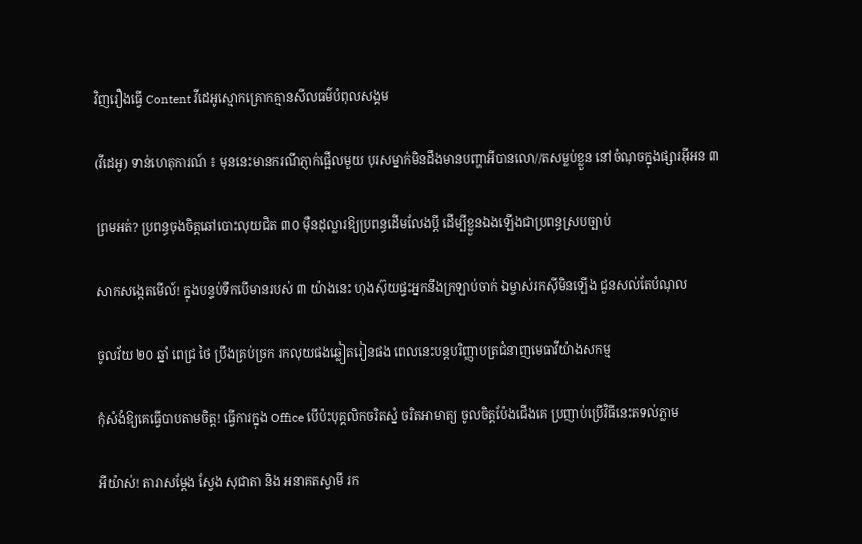វិញរឿងធ្វើ Content វីដេអូស្មោកគ្រោកគ្មានសីលធម៌បំពុលសង្គម

(វីដេអូ) ទាន់ហេតុការណ៍ ៖ មុននេះមានករណីភ្ញាក់ផ្អើលមួយ បុរសម្នាក់មិនដឹងមានបញ្ហាអីបានលោ//តសម្លប់ខ្លួន នៅចំណុចក្នុងផ្សារអ៊ីអន ៣

ព្រមអត់? ប្រពន្ធចុងចិត្តឆៅបោះលុយជិត ៣០ ម៉ឺនដុល្លារឱ្យប្រពន្ធដើមលែងប្តី ដើម្បីខ្លួនឯងឡើងជាប្រពន្ធស្របច្បាប់

សាកសង្កេតមើល៍! ក្នុងបន្ទប់ទឹកបើមានរបស់ ៣ យ៉ាងនេះ ហុងស៊ុយផ្ទះអ្នកនឹងក្រឡាប់ចាក់ ឯម្ចាស់រកស៊ីមិនឡើង ជួនសល់តែបំណុល

ចូលវ័យ ២០ ឆ្នាំ ពេជ្រ ថៃ ប្រឹងគ្រប់ច្រក រកលុយផងឆ្លៀតរៀនផង ពេលនេះបន្តបរិញ្ញាបត្រជំនាញមេធាវីយ៉ាងសកម្ម

កុំសំងំឱ្យគេធ្វើបាបតាមចិត្ត! ធ្វើការក្នុង Office បើប៉ះបុគ្គលិកចរិតស្នំ ចរិតអាមាត្យ ចូលចិត្តប៉ែងជើងគេ ប្រញាប់ប្រើវិធីនេះតទល់ភ្លាម

អីយ៉ាស់! តារាសម្តែង ស្វែង សុជាតា និង អនាគតស្វាមី រក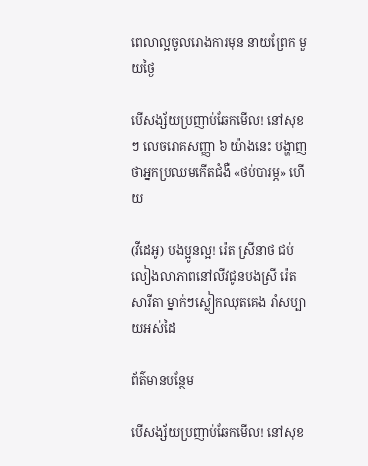ពេលាល្អចូលរោងការមុន នាយព្រែក មួយថ្ងៃ

បើសង្ស័យប្រញាប់ឆែកមើល! នៅសុខៗ លេចរោគសញ្ញា ៦ យ៉ាងនេះ បង្ហាញថាអ្នកប្រឈមកើតជំងឺ «ថប់បារម្ភ» ហើយ

(វីដេអូ) បងប្អូនល្អ! រ៉េត ស្រីនាថ ជប់លៀងលាភាពនៅលីវជូនបងស្រី រ៉េត សារីតា ម្នាក់ៗស្លៀកឈុតគេង រាំសប្បាយអស់ដៃ

ព័ត៌មានបន្ថែម

បើសង្ស័យប្រញាប់ឆែកមើល! នៅសុខ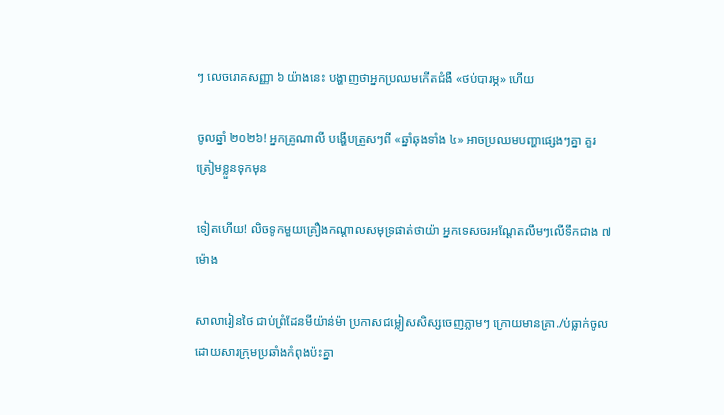ៗ លេចរោគសញ្ញា ៦ យ៉ាងនេះ បង្ហាញថាអ្នកប្រឈមកើតជំងឺ «ថប់បារម្ភ» ហើយ

ចូលឆ្នាំ ២០២៦! អ្នកគ្រូណាលី បង្ហើបត្រួសៗពី «ឆ្នាំឆុងទាំង ៤» អាចប្រឈមបញ្ហាផ្សេងៗគ្នា គួរត្រៀមខ្លួនទុកមុន

ទៀតហើយ! លិចទូកមួយគ្រឿងកណ្តាលសមុទ្រផាត់ថាយ៉ា អ្នកទេសចរអណ្តែតលឹមៗលើទឹកជាង ៧ ម៉ោង

សាលារៀនថៃ ជាប់ព្រំដែនមីយ៉ាន់ម៉ា ប្រកាសជម្លៀសសិស្សចេញភ្លាមៗ ក្រោយមានគ្រា./ប់ធ្លាក់ចូល ដោយសារក្រុមប្រឆាំងកំពុងប៉ះគ្នា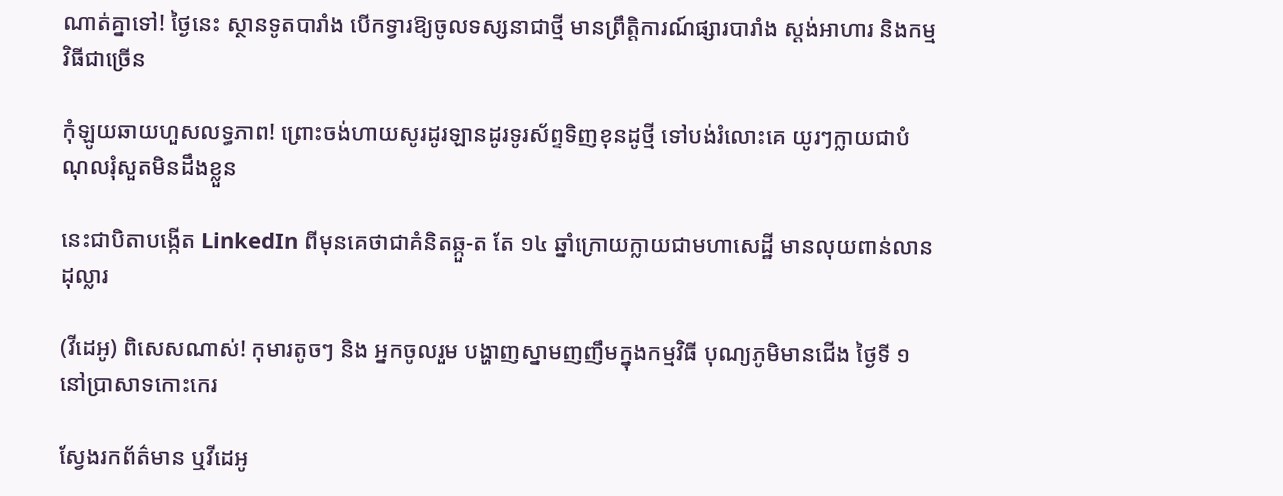ណាត់គ្នាទៅ! ថ្ងៃនេះ ស្ថានទូតបារាំង បើកទ្វារឱ្យចូលទស្សនាជាថ្មី មានព្រឹត្តិការណ៍ផ្សារបារាំង ស្តង់អាហារ និងកម្មវិធីជាច្រើន

កុំឡូយឆាយហួសលទ្ធភាព! ព្រោះចង់ហាយសូរដូរឡានដូរទូរស័ព្ទទិញខុនដូថ្មី ទៅបង់រំលោះគេ យូរៗក្លាយជាបំណុលរុំសួតមិនដឹងខ្លួន

នេះជាបិតាបង្កើត LinkedIn ពីមុនគេថាជាគំនិតឆ្កួ-ត តែ ១៤ ឆ្នាំក្រោយក្លាយជាមហាសេដ្ឋី មានលុយពាន់លានដុល្លារ

(វីដេអូ) ពិសេសណាស់! កុមារតូចៗ និង អ្នកចូលរួម បង្ហាញស្នាមញញឹមក្នុងកម្មវិធី បុណ្យភូមិមានជើង ថ្ងៃទី ១ នៅប្រាសាទកោះកេរ

ស្វែងរកព័ត៌មាន ឬវីដេអូ